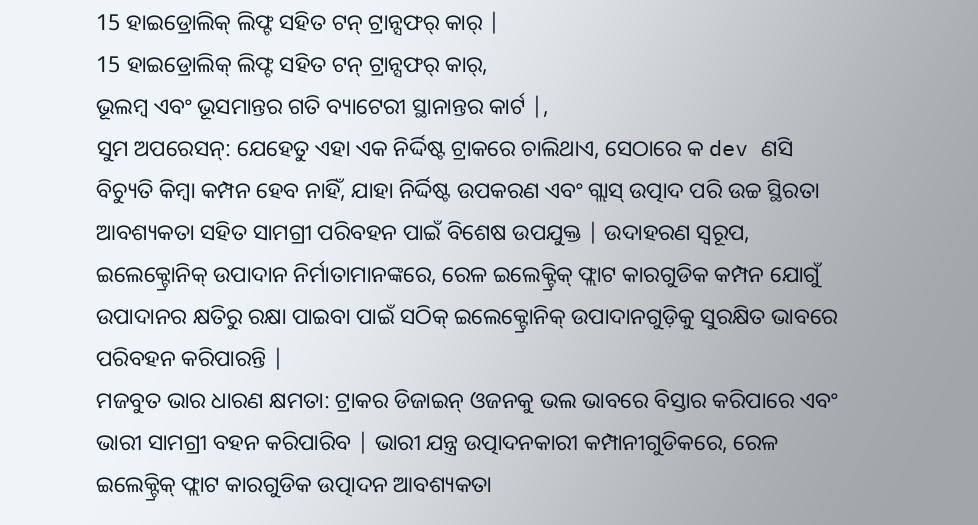15 ହାଇଡ୍ରୋଲିକ୍ ଲିଫ୍ଟ ସହିତ ଟନ୍ ଟ୍ରାନ୍ସଫର୍ କାର୍ |
15 ହାଇଡ୍ରୋଲିକ୍ ଲିଫ୍ଟ ସହିତ ଟନ୍ ଟ୍ରାନ୍ସଫର୍ କାର୍,
ଭୂଲମ୍ବ ଏବଂ ଭୂସମାନ୍ତର ଗତି ବ୍ୟାଟେରୀ ସ୍ଥାନାନ୍ତର କାର୍ଟ |,
ସୁମ ଅପରେସନ୍: ଯେହେତୁ ଏହା ଏକ ନିର୍ଦ୍ଦିଷ୍ଟ ଟ୍ରାକରେ ଚାଲିଥାଏ, ସେଠାରେ କ dev ଣସି ବିଚ୍ୟୁତି କିମ୍ବା କମ୍ପନ ହେବ ନାହିଁ, ଯାହା ନିର୍ଦ୍ଦିଷ୍ଟ ଉପକରଣ ଏବଂ ଗ୍ଲାସ୍ ଉତ୍ପାଦ ପରି ଉଚ୍ଚ ସ୍ଥିରତା ଆବଶ୍ୟକତା ସହିତ ସାମଗ୍ରୀ ପରିବହନ ପାଇଁ ବିଶେଷ ଉପଯୁକ୍ତ | ଉଦାହରଣ ସ୍ୱରୂପ, ଇଲେକ୍ଟ୍ରୋନିକ୍ ଉପାଦାନ ନିର୍ମାତାମାନଙ୍କରେ, ରେଳ ଇଲେକ୍ଟ୍ରିକ୍ ଫ୍ଲାଟ କାରଗୁଡିକ କମ୍ପନ ଯୋଗୁଁ ଉପାଦାନର କ୍ଷତିରୁ ରକ୍ଷା ପାଇବା ପାଇଁ ସଠିକ୍ ଇଲେକ୍ଟ୍ରୋନିକ୍ ଉପାଦାନଗୁଡ଼ିକୁ ସୁରକ୍ଷିତ ଭାବରେ ପରିବହନ କରିପାରନ୍ତି |
ମଜବୁତ ଭାର ଧାରଣ କ୍ଷମତା: ଟ୍ରାକର ଡିଜାଇନ୍ ଓଜନକୁ ଭଲ ଭାବରେ ବିସ୍ତାର କରିପାରେ ଏବଂ ଭାରୀ ସାମଗ୍ରୀ ବହନ କରିପାରିବ | ଭାରୀ ଯନ୍ତ୍ର ଉତ୍ପାଦନକାରୀ କମ୍ପାନୀଗୁଡିକରେ, ରେଳ ଇଲେକ୍ଟ୍ରିକ୍ ଫ୍ଲାଟ କାରଗୁଡିକ ଉତ୍ପାଦନ ଆବଶ୍ୟକତା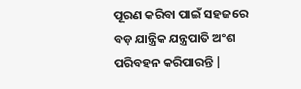ପୂରଣ କରିବା ପାଇଁ ସହଜରେ ବଡ଼ ଯାନ୍ତ୍ରିକ ଯନ୍ତ୍ରପାତି ଅଂଶ ପରିବହନ କରିପାରନ୍ତି |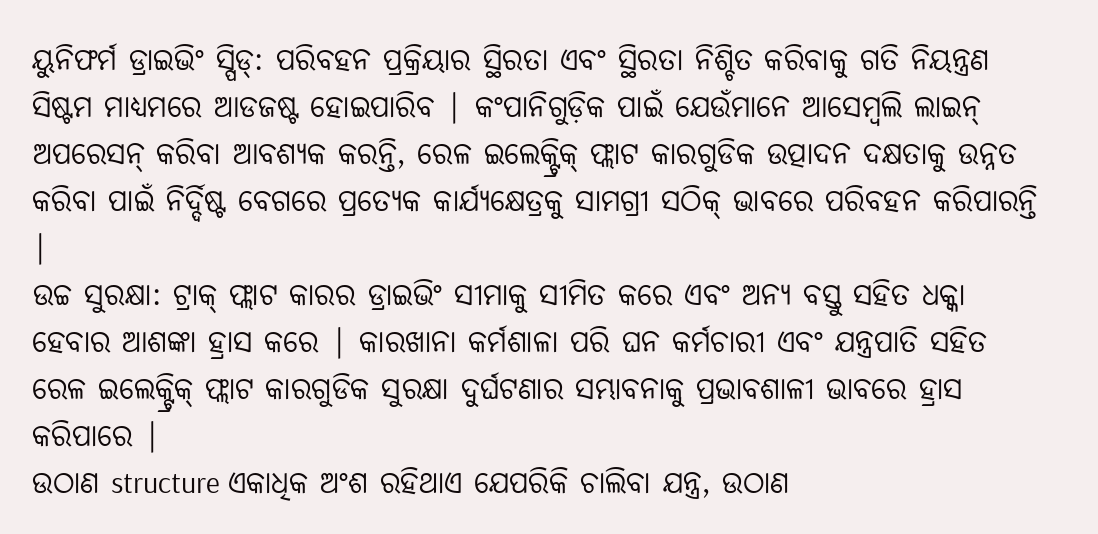ୟୁନିଫର୍ମ ଡ୍ରାଇଭିଂ ସ୍ପିଡ୍: ପରିବହନ ପ୍ରକ୍ରିୟାର ସ୍ଥିରତା ଏବଂ ସ୍ଥିରତା ନିଶ୍ଚିତ କରିବାକୁ ଗତି ନିୟନ୍ତ୍ରଣ ସିଷ୍ଟମ ମାଧ୍ୟମରେ ଆଡଜଷ୍ଟ ହୋଇପାରିବ | କଂପାନିଗୁଡ଼ିକ ପାଇଁ ଯେଉଁମାନେ ଆସେମ୍ବଲି ଲାଇନ୍ ଅପରେସନ୍ କରିବା ଆବଶ୍ୟକ କରନ୍ତି, ରେଳ ଇଲେକ୍ଟ୍ରିକ୍ ଫ୍ଲାଟ କାରଗୁଡିକ ଉତ୍ପାଦନ ଦକ୍ଷତାକୁ ଉନ୍ନତ କରିବା ପାଇଁ ନିର୍ଦ୍ଦିଷ୍ଟ ବେଗରେ ପ୍ରତ୍ୟେକ କାର୍ଯ୍ୟକ୍ଷେତ୍ରକୁ ସାମଗ୍ରୀ ସଠିକ୍ ଭାବରେ ପରିବହନ କରିପାରନ୍ତି |
ଉଚ୍ଚ ସୁରକ୍ଷା: ଟ୍ରାକ୍ ଫ୍ଲାଟ କାରର ଡ୍ରାଇଭିଂ ସୀମାକୁ ସୀମିତ କରେ ଏବଂ ଅନ୍ୟ ବସ୍ତୁ ସହିତ ଧକ୍କା ହେବାର ଆଶଙ୍କା ହ୍ରାସ କରେ | କାରଖାନା କର୍ମଶାଳା ପରି ଘନ କର୍ମଚାରୀ ଏବଂ ଯନ୍ତ୍ରପାତି ସହିତ ରେଳ ଇଲେକ୍ଟ୍ରିକ୍ ଫ୍ଲାଟ କାରଗୁଡିକ ସୁରକ୍ଷା ଦୁର୍ଘଟଣାର ସମ୍ଭାବନାକୁ ପ୍ରଭାବଶାଳୀ ଭାବରେ ହ୍ରାସ କରିପାରେ |
ଉଠାଣ structure ଏକାଧିକ ଅଂଶ ରହିଥାଏ ଯେପରିକି ଚାଲିବା ଯନ୍ତ୍ର, ଉଠାଣ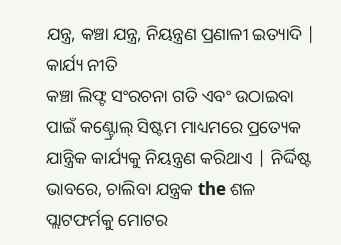ଯନ୍ତ୍ର, କଞ୍ଚା ଯନ୍ତ୍ର, ନିୟନ୍ତ୍ରଣ ପ୍ରଣାଳୀ ଇତ୍ୟାଦି |
କାର୍ଯ୍ୟ ନୀତି
କଞ୍ଚା ଲିଫ୍ଟ ସଂରଚନା ଗତି ଏବଂ ଉଠାଇବା ପାଇଁ କଣ୍ଟ୍ରୋଲ୍ ସିଷ୍ଟମ ମାଧ୍ୟମରେ ପ୍ରତ୍ୟେକ ଯାନ୍ତ୍ରିକ କାର୍ଯ୍ୟକୁ ନିୟନ୍ତ୍ରଣ କରିଥାଏ | ନିର୍ଦ୍ଦିଷ୍ଟ ଭାବରେ, ଚାଲିବା ଯନ୍ତ୍ରକ the ଶଳ ପ୍ଲାଟଫର୍ମକୁ ମୋଟର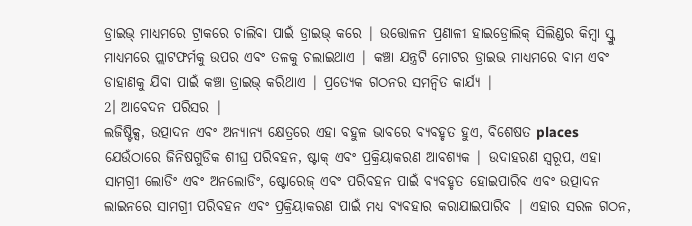ଡ୍ରାଇଭ୍ ମାଧ୍ୟମରେ ଟ୍ରାକରେ ଚାଲିବା ପାଇଁ ଡ୍ରାଇଭ୍ କରେ | ଉତ୍ତୋଳନ ପ୍ରଣାଳୀ ହାଇଡ୍ରୋଲିକ୍ ସିଲିଣ୍ଡର କିମ୍ବା ସ୍କ୍ରୁ ମାଧ୍ୟମରେ ପ୍ଲାଟଫର୍ମକୁ ଉପର ଏବଂ ତଳକୁ ଚଲାଇଥାଏ | କଞ୍ଚା ଯନ୍ତ୍ରଟି ମୋଟର ଡ୍ରାଇଭ ମାଧ୍ୟମରେ ବାମ ଏବଂ ଡାହାଣକୁ ଯିବା ପାଇଁ କଞ୍ଚା ଡ୍ରାଇଭ୍ କରିଥାଏ | ପ୍ରତ୍ୟେକ ଗଠନର ସମନ୍ୱିତ କାର୍ଯ୍ୟ |
2। ଆବେଦନ ପରିସର |
ଲଜିଷ୍ଟିକ୍ସ, ଉତ୍ପାଦନ ଏବଂ ଅନ୍ୟାନ୍ୟ କ୍ଷେତ୍ରରେ ଏହା ବହୁଳ ଭାବରେ ବ୍ୟବହୃତ ହୁଏ, ବିଶେଷତ places ଯେଉଁଠାରେ ଜିନିଷଗୁଡିକ ଶୀଘ୍ର ପରିବହନ, ଷ୍ଟାକ୍ ଏବଂ ପ୍ରକ୍ରିୟାକରଣ ଆବଶ୍ୟକ | ଉଦାହରଣ ସ୍ୱରୂପ, ଏହା ସାମଗ୍ରୀ ଲୋଡିଂ ଏବଂ ଅନଲୋଡିଂ, ଷ୍ଟୋରେଜ୍ ଏବଂ ପରିବହନ ପାଇଁ ବ୍ୟବହୃତ ହୋଇପାରିବ ଏବଂ ଉତ୍ପାଦନ ଲାଇନରେ ସାମଗ୍ରୀ ପରିବହନ ଏବଂ ପ୍ରକ୍ରିୟାକରଣ ପାଇଁ ମଧ୍ୟ ବ୍ୟବହାର କରାଯାଇପାରିବ | ଏହାର ସରଳ ଗଠନ,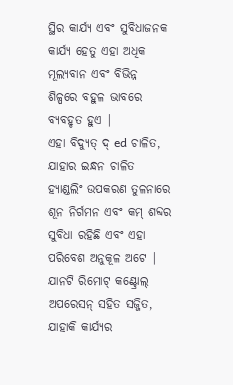ସ୍ଥିର କାର୍ଯ୍ୟ ଏବଂ ସୁବିଧାଜନକ କାର୍ଯ୍ୟ ହେତୁ ଏହା ଅଧିକ ମୂଲ୍ୟବାନ ଏବଂ ବିଭିନ୍ନ ଶିଳ୍ପରେ ବହୁଳ ଭାବରେ ବ୍ୟବହୃତ ହୁଏ |
ଏହା ବିଦ୍ୟୁତ୍ ଦ୍ ed ଚାଳିତ, ଯାହାର ଇନ୍ଧନ ଚାଳିତ ହ୍ୟାଣ୍ଡଲିଂ ଉପକରଣ ତୁଳନାରେ ଶୂନ ନିର୍ଗମନ ଏବଂ କମ୍ ଶବ୍ଦର ସୁବିଧା ରହିଛି ଏବଂ ଏହା ପରିବେଶ ଅନୁକୂଳ ଅଟେ | ଯାନଟି ରିମୋଟ୍ କଣ୍ଟ୍ରୋଲ୍ ଅପରେସନ୍ ସହିତ ସଜ୍ଜିତ, ଯାହାକି କାର୍ଯ୍ୟର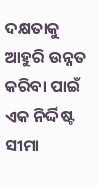ଦକ୍ଷତାକୁ ଆହୁରି ଉନ୍ନତ କରିବା ପାଇଁ ଏକ ନିର୍ଦ୍ଦିଷ୍ଟ ସୀମା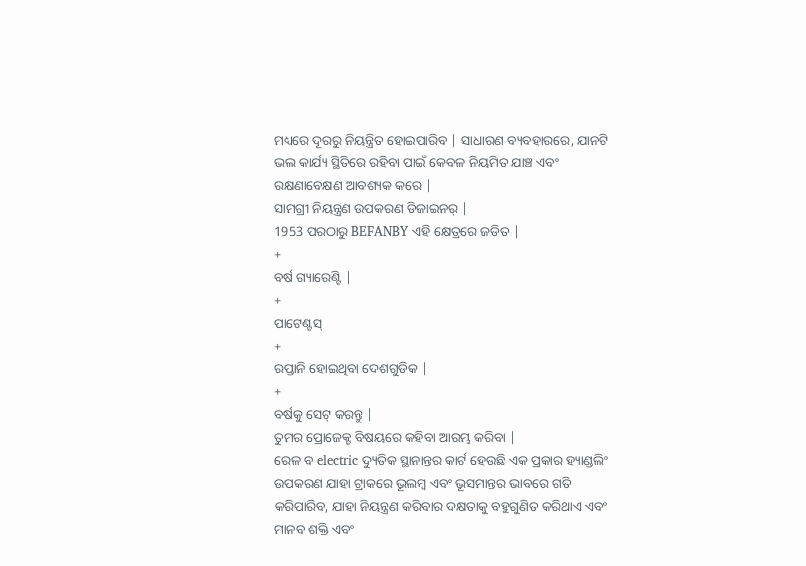ମଧ୍ୟରେ ଦୂରରୁ ନିୟନ୍ତ୍ରିତ ହୋଇପାରିବ | ସାଧାରଣ ବ୍ୟବହାରରେ, ଯାନଟି ଭଲ କାର୍ଯ୍ୟ ସ୍ଥିତିରେ ରହିବା ପାଇଁ କେବଳ ନିୟମିତ ଯାଞ୍ଚ ଏବଂ ରକ୍ଷଣାବେକ୍ଷଣ ଆବଶ୍ୟକ କରେ |
ସାମଗ୍ରୀ ନିୟନ୍ତ୍ରଣ ଉପକରଣ ଡିଜାଇନର୍ |
1953 ପରଠାରୁ BEFANBY ଏହି କ୍ଷେତ୍ରରେ ଜଡିତ |
+
ବର୍ଷ ଗ୍ୟାରେଣ୍ଟି |
+
ପାଟେଣ୍ଟସ୍
+
ରପ୍ତାନି ହୋଇଥିବା ଦେଶଗୁଡିକ |
+
ବର୍ଷକୁ ସେଟ୍ କରନ୍ତୁ |
ତୁମର ପ୍ରୋଜେକ୍ଟ ବିଷୟରେ କହିବା ଆରମ୍ଭ କରିବା |
ରେଳ ବ electric ଦ୍ୟୁତିକ ସ୍ଥାନାନ୍ତର କାର୍ଟ ହେଉଛି ଏକ ପ୍ରକାର ହ୍ୟାଣ୍ଡଲିଂ ଉପକରଣ ଯାହା ଟ୍ରାକରେ ଭୂଲମ୍ବ ଏବଂ ଭୂସମାନ୍ତର ଭାବରେ ଗତି କରିପାରିବ, ଯାହା ନିୟନ୍ତ୍ରଣ କରିବାର ଦକ୍ଷତାକୁ ବହୁଗୁଣିତ କରିଥାଏ ଏବଂ ମାନବ ଶକ୍ତି ଏବଂ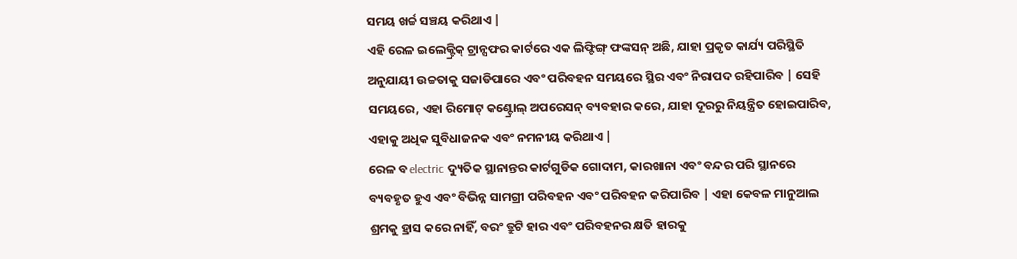ସମୟ ଖର୍ଚ୍ଚ ସଞ୍ଚୟ କରିଥାଏ |
ଏହି ରେଳ ଇଲେକ୍ଟ୍ରିକ୍ ଟ୍ରାନ୍ସଫର କାର୍ଟରେ ଏକ ଲିଫ୍ଟିଙ୍ଗ୍ ଫଙ୍କସନ୍ ଅଛି, ଯାହା ପ୍ରକୃତ କାର୍ଯ୍ୟ ପରିସ୍ଥିତି ଅନୁଯାୟୀ ଉଚ୍ଚତାକୁ ସଜାଡିପାରେ ଏବଂ ପରିବହନ ସମୟରେ ସ୍ଥିର ଏବଂ ନିରାପଦ ରହିପାରିବ | ସେହି ସମୟରେ, ଏହା ରିମୋଟ୍ କଣ୍ଟ୍ରୋଲ୍ ଅପରେସନ୍ ବ୍ୟବହାର କରେ, ଯାହା ଦୂରରୁ ନିୟନ୍ତ୍ରିତ ହୋଇପାରିବ, ଏହାକୁ ଅଧିକ ସୁବିଧାଜନକ ଏବଂ ନମନୀୟ କରିଥାଏ |
ରେଳ ବ electric ଦ୍ୟୁତିକ ସ୍ଥାନାନ୍ତର କାର୍ଟଗୁଡିକ ଗୋଦାମ, କାରଖାନା ଏବଂ ବନ୍ଦର ପରି ସ୍ଥାନରେ ବ୍ୟବହୃତ ହୁଏ ଏବଂ ବିଭିନ୍ନ ସାମଗ୍ରୀ ପରିବହନ ଏବଂ ପରିବହନ କରିପାରିବ | ଏହା କେବଳ ମାନୁଆଲ ଶ୍ରମକୁ ହ୍ରାସ କରେ ନାହିଁ, ବରଂ ତ୍ରୁଟି ହାର ଏବଂ ପରିବହନର କ୍ଷତି ହାରକୁ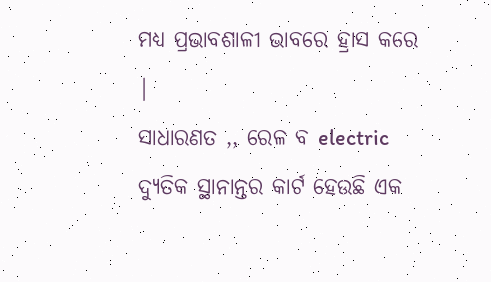ମଧ୍ୟ ପ୍ରଭାବଶାଳୀ ଭାବରେ ହ୍ରାସ କରେ |
ସାଧାରଣତ ,, ରେଳ ବ electric ଦ୍ୟୁତିକ ସ୍ଥାନାନ୍ତର କାର୍ଟ ହେଉଛି ଏକ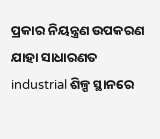ପ୍ରକାର ନିୟନ୍ତ୍ରଣ ଉପକରଣ ଯାହା ସାଧାରଣତ industrial ଶିଳ୍ପ ସ୍ଥାନରେ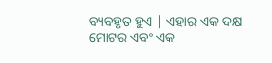ବ୍ୟବହୃତ ହୁଏ | ଏହାର ଏକ ଦକ୍ଷ ମୋଟର ଏବଂ ଏକ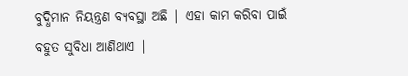ବୁଦ୍ଧିମାନ ନିୟନ୍ତ୍ରଣ ବ୍ୟବସ୍ଥା ଅଛି | ଏହା କାମ କରିବା ପାଇଁ ବହୁତ ସୁବିଧା ଆଣିଥାଏ |